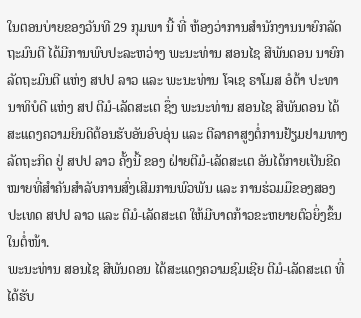ໃນຕອນບ່າຍຂອງວັນທີ 29 ກຸມພາ ນີ້ ທີ່ ຫ້ອງວ່າການສໍານັກງານນາຍົກລັດຖະມົນຕີ ໄດ້ມີການພົບປະລະຫວ່າງ ພະນະທ່ານ ສອນໄຊ ສີພັນດອນ ນາຍົກລັດຖະມົນຕີ ແຫ່ງ ສປປ ລາວ ແລະ ພະນະທ່ານ ໂຈເຊ ຣາໂມສ ອໍຕ້າ ປະທານາທິບໍດີ ແຫ່ງ ສປ ຕີມໍ-ເລັດສະເຕ ຊຶ່ງ ພະນະທ່ານ ສອນໄຊ ສີພັນດອນ ໄດ້ສະແດງຄວາມຍິນດີຕ້ອນຮັບອັນອົບອຸ່ນ ແລະ ຕີລາຄາສູງຕໍ່ການຢ້ຽມຢາມທາງລັດຖະກິດ ຢູ່ ສປປ ລາວ ຄັ້ງນີ້ ຂອງ ຝ່າຍຕີມໍ-ເລັດສະເຕ ອັນໄດ້ກາຍເປັນຂີດໝາຍທີ່ສໍາຄັນສໍາລັບການສົ່ງເສີມການພົວພັນ ແລະ ການຮ່ວມມືຂອງສອງປະເທດ ສປປ ລາວ ແລະ ຕີມໍ-ເລັດສະເຕ ໃຫ້ມີບາດກ້າວຂະຫຍາຍຕົວຍິ່ງຂຶ້ນໃນຕໍ່ໜ້າ.
ພະນະທ່ານ ສອນໄຊ ສີພັນດອນ ໄດ້ສະແດງຄວາມຊົມເຊີຍ ຕີມໍ-ເລັດສະເຕ ທີ່ໄດ້ຮັບ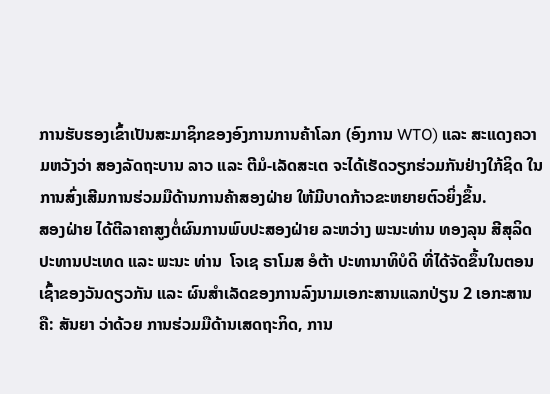ການຮັບຮອງເຂົ້າເປັນສະມາຊິກຂອງອົງການການຄ້າໂລກ (ອົງການ WTO) ແລະ ສະແດງຄວາມຫວັງວ່າ ສອງລັດຖະບານ ລາວ ແລະ ຕີມໍ-ເລັດສະເຕ ຈະໄດ້ເຮັດວຽກຮ່ວມກັນຢ່າງໃກ້ຊິດ ໃນການສົ່ງເສີມການຮ່ວມມືດ້ານການຄ້າສອງຝ່າຍ ໃຫ້ມີບາດກ້າວຂະຫຍາຍຕົວຍິ່ງຂຶ້ນ.
ສອງຝ່າຍ ໄດ້ຕີລາຄາສູງຕໍ່ຜົນການພົບປະສອງຝ່າຍ ລະຫວ່າງ ພະນະທ່ານ ທອງລຸນ ສີສຸລິດ ປະທານປະເທດ ແລະ ພະນະ ທ່ານ  ໂຈເຊ ຣາໂມສ ອໍຕ້າ ປະທານາທິບໍດິ ທີ່ໄດ້ຈັດຂຶ້ນໃນຕອນເຊົ້າຂອງວັນດຽວກັນ ແລະ ຜົນສໍາເລັດຂອງການລົງນາມເອກະສານແລກປ່ຽນ 2 ເອກະສານ ຄື: ສັນຍາ ວ່າດ້ວຍ ການຮ່ວມມືດ້ານເສດຖະກິດ, ການ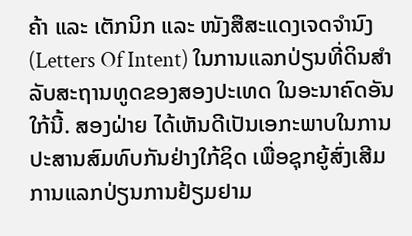ຄ້າ ແລະ ເຕັກນິກ ແລະ ໜັງສືສະແດງເຈດຈໍານົງ (Letters Of Intent) ໃນການແລກປ່ຽນທີ່ດິນສໍາລັບສະຖານທູດຂອງສອງປະເທດ ໃນອະນາຄົດອັນໃກ້ນີ້. ສອງຝ່າຍ ໄດ້ເຫັນດີເປັນເອກະພາບໃນການປະສານສົມທົບກັນຢ່າງໃກ້ຊິດ ເພື່ອຊຸກຍູ້ສົ່ງເສີມການແລກປ່ຽນການຢ້ຽມຢາມ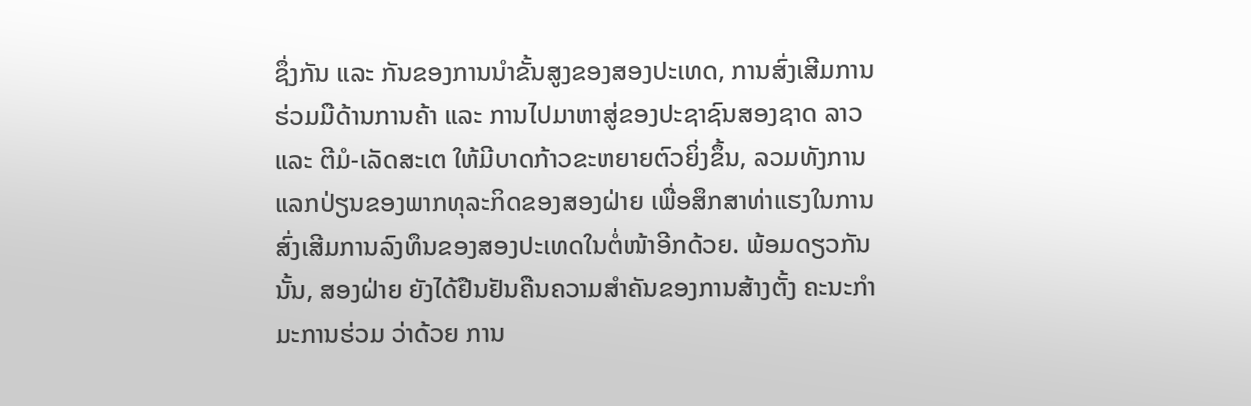ຊຶ່ງກັນ ແລະ ກັນຂອງການນໍາຂັ້ນສູງຂອງສອງປະເທດ, ການສົ່ງເສີມການຮ່ວມມືດ້ານການຄ້າ ແລະ ການໄປມາຫາສູ່ຂອງປະຊາຊົນສອງຊາດ ລາວ ແລະ ຕີມໍ-ເລັດສະເຕ ໃຫ້ມີບາດກ້າວຂະຫຍາຍຕົວຍິ່ງຂຶ້ນ, ລວມທັງການແລກປ່ຽນຂອງພາກທຸລະກິດຂອງສອງຝ່າຍ ເພື່ອສຶກສາທ່າແຮງໃນການສົ່ງເສີມການລົງທຶນຂອງສອງປະເທດໃນຕໍ່ໜ້າອີກດ້ວຍ. ພ້ອມດຽວກັນນັ້ນ, ສອງຝ່າຍ ຍັງໄດ້ຢືນຢັນຄືນຄວາມສໍາຄັນຂອງການສ້າງຕັ້ງ ຄະນະກໍາມະການຮ່ວມ ວ່າດ້ວຍ ການ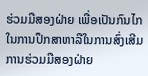ຮ່ວມມືສອງຝ່າຍ ເພື່ອເປັນກົນໄກໃນການປຶກສາຫາລືໃນການສົ່ງເສີມການຮ່ວມມືສອງຝ່າຍ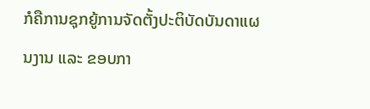ກໍຄືການຊຸກຍູ້ການຈັດຕັ້ງປະຕິບັດບັນດາແຜນງານ ແລະ ຂອບກາ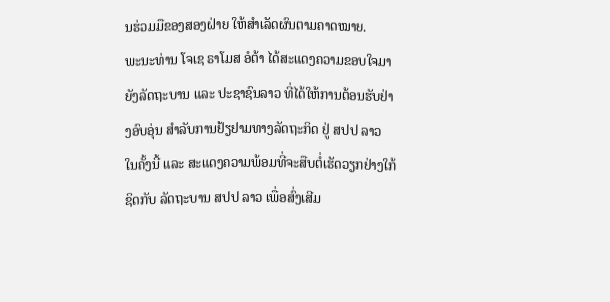ນຮ່ວມມືຂອງສອງຝ່າຍ ໃຫ້ສໍາເລັດຜົນຕາມຄາດໝາຍ.
ພະນະທ່ານ ໂຈເຊ ຣາໂມສ ອໍຕ້າ ໄດ້ສະແດງຄວາມຂອບໃຈມາຍັງລັດຖະບານ ແລະ ປະຊາຊົນລາວ ທີ່ໄດ້ໃຫ້ການຕ້ອນຮັບຢ່າງອົບອຸ່ນ ສໍາລັບການຢ້ຽຢາມທາງລັດຖະກິດ ຢູ່ ສປປ ລາວ ໃນຄັ້ງນີ້ ແລະ ສະແດງຄວາມພ້ອມທີ່ຈະສືບຕໍ່ເຮັດວຽກຢ່າງໃກ້ຊິດກັບ ລັດຖະບານ ສປປ ລາວ ເພື່ອສົ່ງເສີມ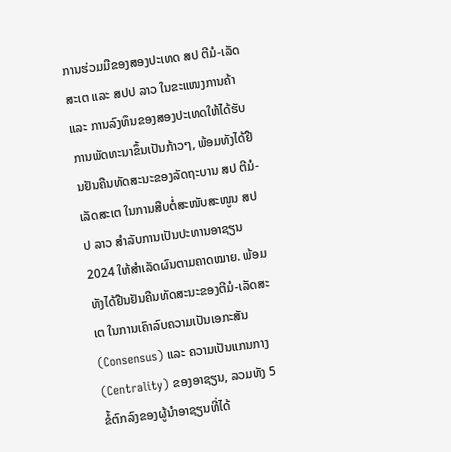ການຮ່ວມມືຂອງສອງປະເທດ ສປ ຕີມໍ-ເລັດສະເຕ ແລະ ສປປ ລາວ ໃນຂະແໜງການຄ້າ ແລະ ການລົງທຶນຂອງສອງປະເທດໃຫ້ໄດ້ຮັບການພັດທະນາຂຶ້ນເປັນກ້າວໆ, ພ້ອມທັງໄດ້ຢືນຢັນຄືນທັດສະນະຂອງລັດຖະບານ ສປ ຕີມໍ-ເລັດສະເຕ ໃນການສືບຕໍ່ສະໜັບສະໜູນ ສປປ ລາວ ສໍາລັບການເປັນປະທານອາຊຽນ 2024 ໃຫ້ສໍາເລັດຜົນຕາມຄາດໝາຍ. ພ້ອມທັງໄດ້ຢືນຢັນຄືນທັດສະນະຂອງຕີມໍ-ເລັດສະເຕ ໃນການເຄົາລົບຄວາມເປັນເອກະສັນ (Consensus) ແລະ ຄວາມເປັນແກນກາງ (Centrality) ຂອງອາຊຽນ, ລວມທັງ 5 ຂໍ້ຕົກລົງຂອງຜູ້ນໍາອາຊຽນທີ່ໄດ້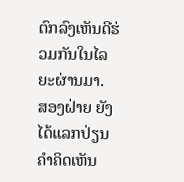ຕົກລົງເຫັນດີຮ່ວມກັນໃນໄລຍະຜ່ານມາ.
ສອງຝ່າຍ ຍັງໄດ້ແລກປ່ຽນຄໍາຄິດເຫັນ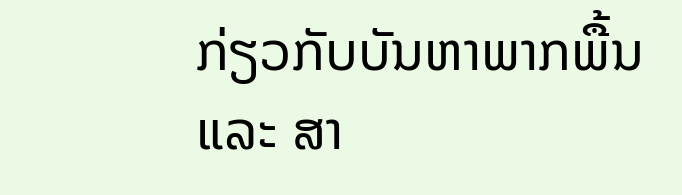ກ່ຽວກັບບັນຫາພາກພື້ນ ແລະ ສາ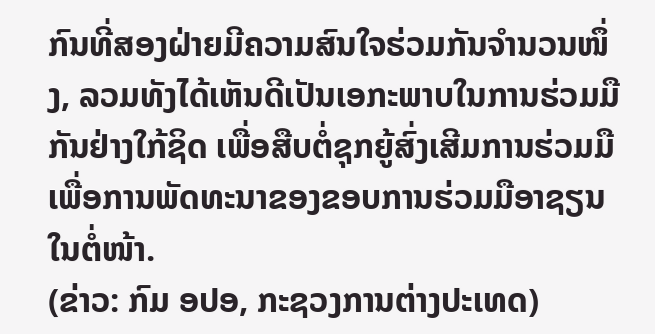ກົນທີ່ສອງຝ່າຍມີຄວາມສົນໃຈຮ່ວມກັນຈໍານວນໜຶ່ງ, ລວມທັງໄດ້ເຫັນດີເປັນເອກະພາບໃນການຮ່ວມມືກັນຢ່າງໃກ້ຊິດ ເພື່ອສືບຕໍ່ຊຸກຍູ້ສົ່ງເສີມການຮ່ວມມືເພື່ອການພັດທະນາຂອງຂອບການຮ່ວມມືອາຊຽນໃນຕໍ່ໜ້າ.
(ຂ່າວ: ກົມ ອປອ, ກະຊວງການຕ່າງປະເທດ)